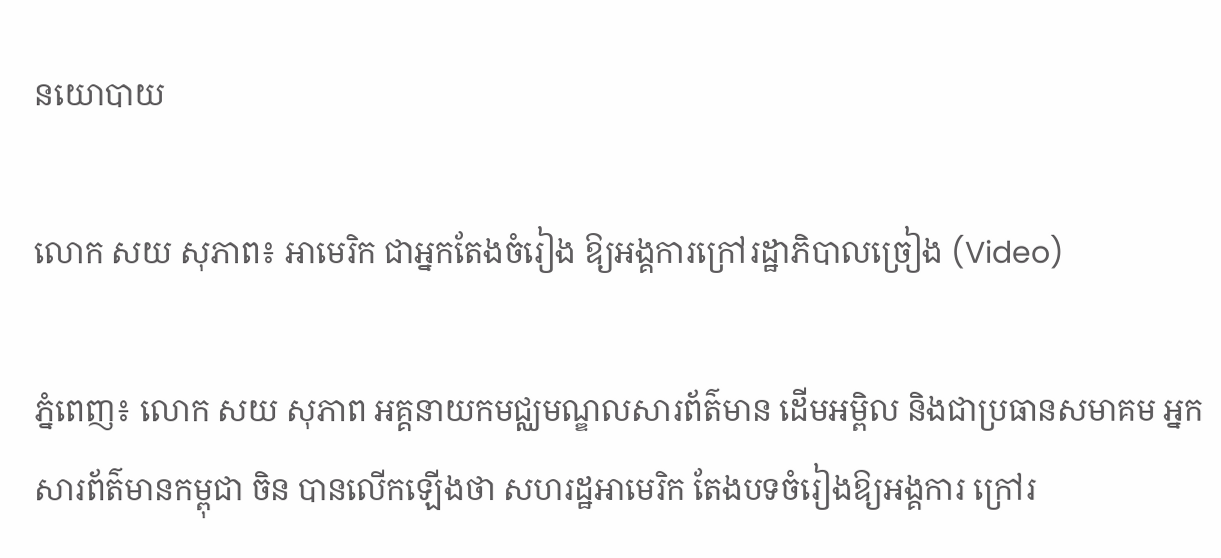នយោបាយ

លោក សយ សុភាព៖ អាមេរិក ជាអ្នកតែងចំរៀង ឱ្យអង្គការក្រៅរដ្ឋាភិបាលច្រៀង (Video)

ភ្នំពេញ៖ លោក សយ សុភាព អគ្គនាយកមជ្ឈមណ្ឌលសារព័ត៌មាន ដើមអម្ពិល និងជាប្រធានសមាគម អ្នកសារព័ត៌មានកម្ពុជា ចិន បានលើកឡើងថា សហរដ្ឋអាមេរិក តែងបទចំរៀងឱ្យអង្គការ ក្រៅរ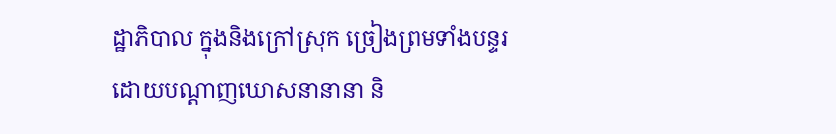ដ្ឋាភិបាល ក្នុងនិងក្រៅស្រុក ច្រៀងព្រមទាំងបន្ទរ ដោយបណ្តាញឃោសនានានា និ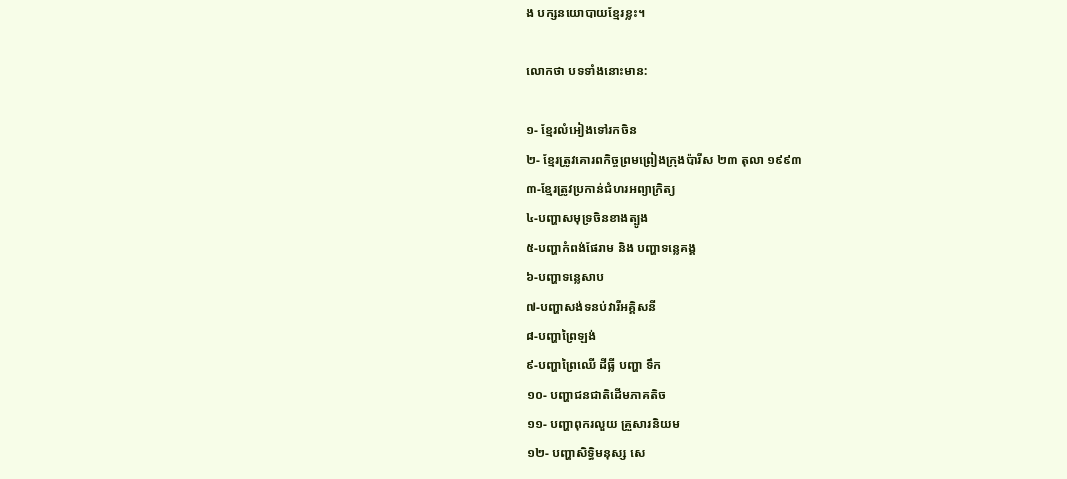ង បក្សនយោបាយខ្មែរខ្លះ។

លោកថា បទទាំងនោះមាន:

១- ខ្មែរលំអៀងទៅរកចិន
២- ខ្មែរត្រូវគោរពកិច្ចព្រមព្រៀងក្រុងប៉ារីស ២៣ តុលា ១៩៩៣
៣-ខ្មែរត្រូវប្រកាន់ជំហរអព្យាក្រិត្យ
៤-បញ្ហាសមុទ្រចិនខាងត្បូង
៥-បញ្ហាកំពង់ផែរាម និង បញ្ហាទន្លេគង្គ
៦-បញ្ហាទន្លេសាប
៧-បញ្ហាសង់ទនប់វារីអគ្គិសនី
៨-បញ្ហាព្រៃឡង់
៩-បញ្ហាព្រៃឈើ ដីធ្លី បញ្ហា ទឹក
១០- បញ្ហាជនជាតិដើមភាគតិច
១១- បញ្ហាពុករលួយ គ្រួសារនិយម
១២- បញ្ហាសិទ្ធិមនុស្ស សេ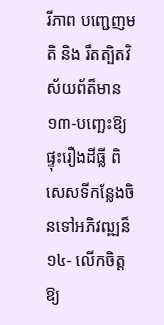រីភាព បញ្ជេញមតិ និង រឹតត្បិតវិស័យព័ត៏មាន
១៣-បញ្ឆេះឱ្យផ្ទុះរឿងដីធ្លី ពិសេសទីកន្លែងចិនទៅអភិវឍ្ឍន៏
១៤- លើកចិត្តឱ្យ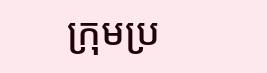ក្រុមប្រ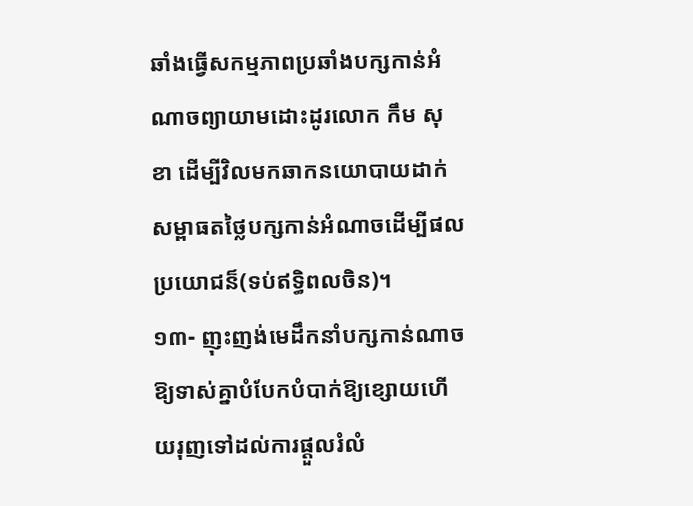ឆាំងធ្វើសកម្មភាពប្រឆាំងបក្សកាន់អំណាចព្យាយាមដោះដូរលោក កឹម សុខា ដើម្បីវិលមកឆាកនយោបាយដាក់សម្ពាធតថ្លៃបក្សកាន់អំណាចដើម្បីផលប្រយោជន៏(ទប់ឥទ្ធិពលចិន)។
១៣- ញុះញង់មេដឹកនាំបក្សកាន់ណាចឱ្យទាស់គ្នាបំបែកបំបាក់ឱ្យខ្សោយហើយរុញទៅដល់ការផ្តួលរំលំ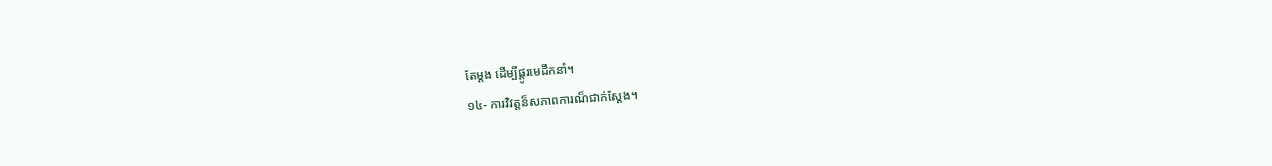តែម្តង ដើម្បីផ្តូរមេដឹកនាំ។
១៤- ការវិវត្តន៏សភាពការណ៏ជាក់ស្តែង។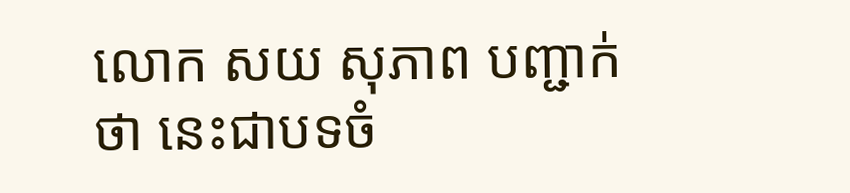លោក សយ សុភាព បញ្ជាក់ថា នេះជាបទចំ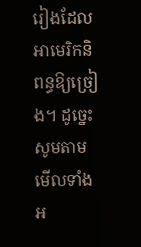រៀងដែលអាមេរិកនិពន្ធឱ្យច្រៀង។ ដូច្នេះសូមតាមមើលទាំងអ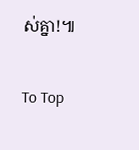ស់គ្នា!៕

To Top